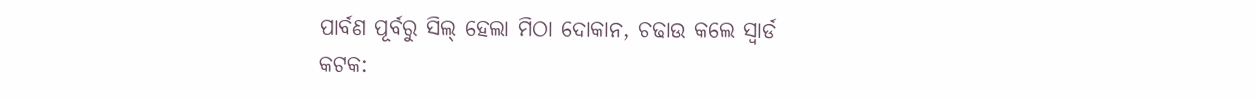ପାର୍ବଣ ପୂର୍ବରୁ ସିଲ୍ ହେଲା ମିଠା ଦୋକାନ, ଚଢାଉ କଲେ ସ୍ୱାର୍ଡ
କଟକ: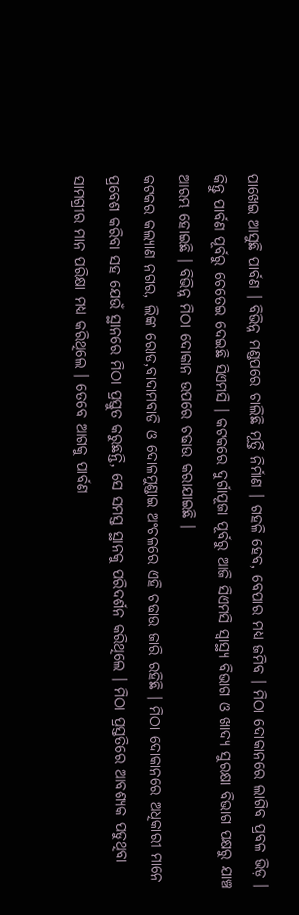ପାଖେଇ ଆସୁଛି ପାର୍ବଣ । ବିଭିନ୍ନ ମଣ୍ଡପରେ ଚାଲିଛି ମୂର୍ତ୍ତି ନିର୍ମାଣ । ଗହଳି ହେବ, ବେପାର ମଧ୍ୟ ଜମିବ । ମିଠା ଦୋକାନରେ ଲାଗିବ ପ୍ରବଳ ଭିଡ଼ । କିନ୍ତୁ ପାର୍ବଣ ପୂର୍ବରୁ ଚେତେଇ ଦେଇଛି ସିଏମସି । କଟକରେ ଦୁର୍ଗାପୂଜା ପୂର୍ବରୁ ଆଜି ସିଏମସି ସ୍ବାସ୍ଥ୍ୟ ବିଭାଗ ଓ ଖାଦ୍ୟ ସୁରକ୍ଷା ବିଭାଗ ପକ୍ଷରୁ ଯାଞ୍ଚ ଆରମ୍ଭ ହୋଇଛି । ବିଭିନ୍ନ ମିଠା ଦୋକାନ ଉପରେ ଚଢାଉ କରାଯାଇଛି ।
କଟକର କଲ୍ୟାଣ ନଗର, ଲିଙ୍କ ରୋଡ,ବାଦାମବାଡି ଓ ଦୋଳମୁଣ୍ଡାଇ ଅଂଚଳରେ ଏହି ଚଢାଉ ଜାରି ରହିଛି । ମିଠା ଦୋକାନରେ ଅଧିକାରୀ ମାନେ ପ୍ରବେଶ କରିବା ସହ ଯେଉଁ ସ୍ଥାନରେ ମିଠା ପ୍ରସ୍ତୁତ କରୁଛନ୍ତି, ସେ ସମସ୍ତ ସ୍ଥାନକୁ ପରିଦର୍ଶନ କରିଥିଲେ । ମିଠା ପ୍ରସ୍ତତିରେ ଆବଶ୍ୟକ ପଡୁଥିବା ସାମଗ୍ରୀର ମାନ ପରିକ୍ଷା ମଧ୍ୟ କରିଥିଲେ । ତେବେ ଆଗକୁ ପାର୍ବଣ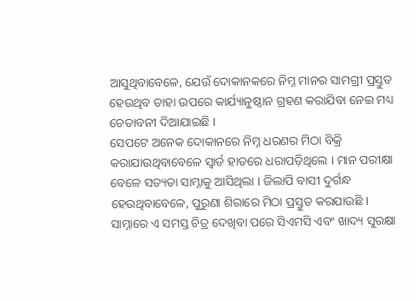ଆସୁଥିବାବେଳେ, ଯେଉଁ ଦୋକାନକରେ ନିମ୍ନ ମାନର ସାମଗ୍ରୀ ପ୍ରସ୍ତୁତ ହେଉଥିବ ତାହା ଉପରେ କାର୍ଯ୍ୟାନୁଷ୍ଠାନ ଗ୍ରହଣ କରାଯିବା ନେଇ ମଧ୍ୟ ଚେତାବନୀ ଦିଆଯାଇଛି ।
ସେପଟେ ଅନେକ ଦୋକାନରେ ନିମ୍ନ ଧରଣର ମିଠା ବିକ୍ରି କରାଯାଉଥିବାବେଳେ ସ୍ୱାର୍ଡ ହାତରେ ଧରାପଡ଼ିଥିଲେ । ମାନ ପରୀକ୍ଷା ବେଳେ ସତ୍ୟତା ସାମ୍ନାକୁ ଆସିଥିଲା । ଜିଲାପି ବାସୀ ଦୁର୍ଗନ୍ଧ ହେଉଥିବାବେଳେ, ପୁରୁଣା ଶିରାରେ ମିଠା ପ୍ରସ୍ତୁତ କରଯାଉଛି । ସାମ୍ନାରେ ଏ ସମସ୍ତ ଚିତ୍ର ଦେଖିବା ପରେ ସିଏମସି ଏବଂ ଖାଦ୍ୟ ସୁରକ୍ଷା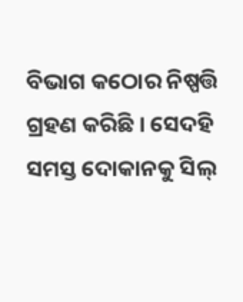ବିଭାଗ କଠୋର ନିଷ୍ପତ୍ତି ଗ୍ରହଣ କରିଛି । ସେଦହି ସମସ୍ତ ଦୋକାନକୁ ସିଲ୍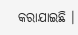କରାଯାଇଛି ।